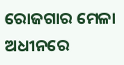ରୋଜଗାର ମେଳା ଅଧୀନରେ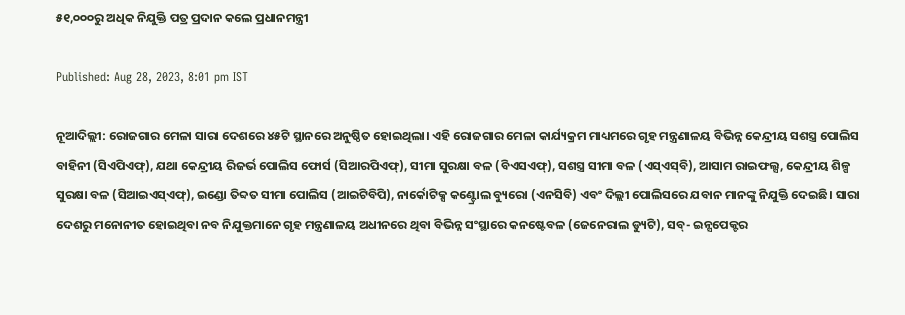୫୧,୦୦୦ରୁ ଅଧିକ ନିଯୁକ୍ତି ପତ୍ର ପ୍ରଦାନ କଲେ ପ୍ରଧାନମନ୍ତ୍ରୀ

Published: Aug 28, 2023, 8:01 pm IST

ନୂଆଦିଲ୍ଲୀ: ରୋଜଗାର ମେଳା ସାରା ଦେଶରେ ୪୫ଟି ସ୍ଥାନରେ ଅନୁଷ୍ଠିତ ହୋଇଥିଲା। ଏହି ରୋଜଗାର ମେଳା କାର୍ଯ୍ୟକ୍ରମ ମାଧ୍ୟମରେ ଗୃହ ମନ୍ତ୍ରଣାଳୟ ବିଭିନ୍ନ କେନ୍ଦ୍ରୀୟ ସଶସ୍ତ୍ର ପୋଲିସ ବାହିନୀ (ସିଏପିଏଫ୍‌), ଯଥା କେନ୍ଦ୍ରୀୟ ରିଜର୍ଭ ପୋଲିସ ଫୋର୍ସ (ସିଆରପିଏଫ୍‌), ସୀମା ସୁରକ୍ଷା ବଳ (ବିଏସଏଫ୍‌), ସଶସ୍ତ୍ର ସୀମା ବଳ (ଏସ୍‌ଏସ୍‌ବି), ଆସାମ ରାଇଫଲ୍ସ, କେନ୍ଦ୍ରୀୟ ଶିଳ୍ପ ସୁରକ୍ଷା ବଳ (ସିଆଇଏସ୍‌ଏଫ୍‌), ଇଣ୍ଡୋ ତିବ୍ଦତ ସୀମା ପୋଲିସ (ଆଇଟିବିପି), ନାର୍କୋଟିକ୍ସ କଣ୍ଟ୍ରୋଲ ବ୍ୟୁରୋ (ଏନସିବି) ଏବଂ ଦିଲ୍ଲୀ ପୋଲିସରେ ଯବାନ ମାନଙ୍କୁ ନିଯୁକ୍ତି ଦେଇଛି। ସାରା ଦେଶରୁ ମନୋନୀତ ହୋଇଥିବା ନବ ନିଯୁକ୍ତମାନେ ଗୃହ ମନ୍ତ୍ରଣାଳୟ ଅଧୀନରେ ଥିବା ବିଭିନ୍ନ ସଂସ୍ଥାରେ କନଷ୍ଟେବଳ (ଜେନେରାଲ ଡ୍ୟୁଟି), ସବ୍‌- ଇନ୍ସପେକ୍ଟର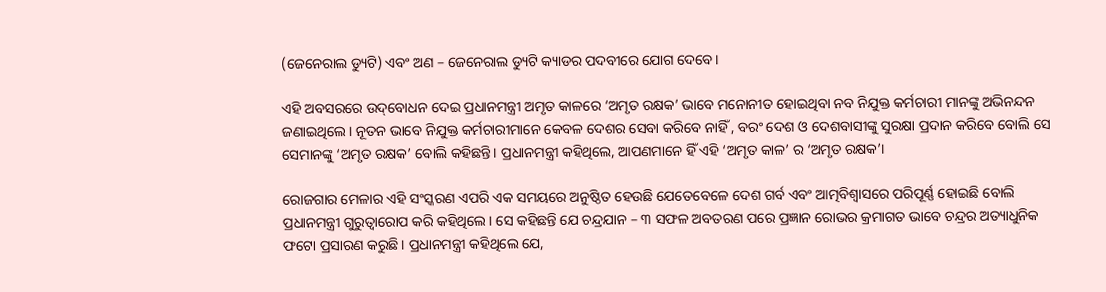(ଜେନେରାଲ ଡ୍ୟୁଟି) ଏବଂ ଅଣ – ଜେନେରାଲ ଡ୍ୟୁଟି କ୍ୟାଡର ପଦବୀରେ ଯୋଗ ଦେବେ।

ଏହି ଅବସରରେ ଉଦ୍‌ବୋଧନ ଦେଇ ପ୍ରଧାନମନ୍ତ୍ରୀ ଅମୃତ କାଳରେ ‘ଅମୃତ ରକ୍ଷକ’ ଭାବେ ମନୋନୀତ ହୋଇଥିବା ନବ ନିଯୁକ୍ତ କର୍ମଚାରୀ ମାନଙ୍କୁ ଅଭିନନ୍ଦନ ଜଣାଇଥିଲେ। ନୂତନ ଭାବେ ନିଯୁକ୍ତ କର୍ମଚାରୀମାନେ କେବଳ ଦେଶର ସେବା କରିବେ ନାହିଁ , ବରଂ ଦେଶ ଓ ଦେଶବାସୀଙ୍କୁ ସୁରକ୍ଷା ପ୍ରଦାନ କରିବେ ବୋଲି ସେ ସେମାନଙ୍କୁ ‘ଅମୃତ ରକ୍ଷକ’ ବୋଲି କହିଛନ୍ତି। ପ୍ରଧାନମନ୍ତ୍ରୀ କହିଥିଲେ, ଆପଣମାନେ ହିଁ ଏହି ‘ଅମୃତ କାଳ’ ର ‘ଅମୃତ ରକ୍ଷକ’।

ରୋଜଗାର ମେଳାର ଏହି ସଂସ୍କରଣ ଏପରି ଏକ ସମୟରେ ଅନୁଷ୍ଠିତ ହେଉଛି ଯେତେବେଳେ ଦେଶ ଗର୍ବ ଏବଂ ଆତ୍ମବିଶ୍ୱାସରେ ପରିପୂର୍ଣ୍ଣ ହୋଇଛି ବୋଲି ପ୍ରଧାନମନ୍ତ୍ରୀ ଗୁରୁତ୍ୱାରୋପ କରି କହିଥିଲେ। ସେ କହିଛନ୍ତି ଯେ ଚନ୍ଦ୍ରଯାନ – ୩ ସଫଳ ଅବତରଣ ପରେ ପ୍ରଜ୍ଞାନ ରୋଭର କ୍ରମାଗତ ଭାବେ ଚନ୍ଦ୍ରର ଅତ୍ୟାଧୁନିକ ଫଟୋ ପ୍ରସାରଣ କରୁଛି। ପ୍ରଧାନମନ୍ତ୍ରୀ କହିଥିଲେ ଯେ,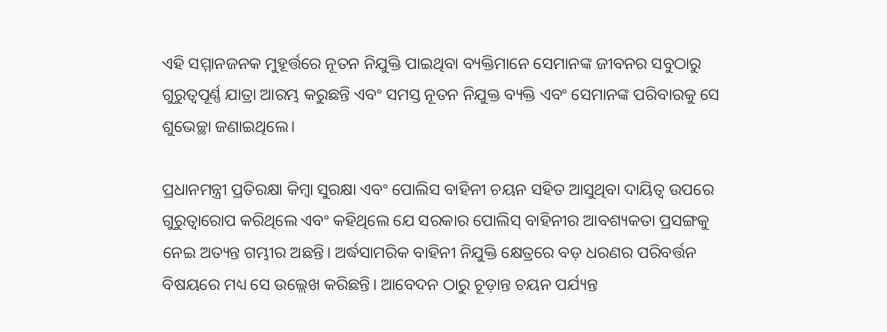ଏହି ସମ୍ମାନଜନକ ମୁହୂର୍ତ୍ତରେ ନୂତନ ନିଯୁକ୍ତି ପାଇଥିବା ବ୍ୟକ୍ତିମାନେ ସେମାନଙ୍କ ଜୀବନର ସବୁଠାରୁ ଗୁରୁତ୍ୱପୂର୍ଣ୍ଣ ଯାତ୍ରା ଆରମ୍ଭ କରୁଛନ୍ତି ଏବଂ ସମସ୍ତ ନୂତନ ନିଯୁକ୍ତ ବ୍ୟକ୍ତି ଏବଂ ସେମାନଙ୍କ ପରିବାରକୁ ସେ ଶୁଭେଚ୍ଛା ଜଣାଇଥିଲେ।

ପ୍ରଧାନମନ୍ତ୍ରୀ ପ୍ରତିରକ୍ଷା କିମ୍ବା ସୁରକ୍ଷା ଏବଂ ପୋଲିସ ବାହିନୀ ଚୟନ ସହିତ ଆସୁଥିବା ଦାୟିତ୍ୱ ଉପରେ ଗୁରୁତ୍ୱାରୋପ କରିଥିଲେ ଏବଂ କହିଥିଲେ ଯେ ସରକାର ପୋଲିସ୍ ବାହିନୀର ଆବଶ୍ୟକତା ପ୍ରସଙ୍ଗକୁ ନେଇ ଅତ୍ୟନ୍ତ ଗମ୍ଭୀର ଅଛନ୍ତି। ଅର୍ଦ୍ଧସାମରିକ ବାହିନୀ ନିଯୁକ୍ତି କ୍ଷେତ୍ରରେ ବଡ଼ ଧରଣର ପରିବର୍ତ୍ତନ ବିଷୟରେ ମଧ୍ୟ ସେ ଉଲ୍ଲେଖ କରିଛନ୍ତି। ଆବେଦନ ଠାରୁ ଚୂଡ଼ାନ୍ତ ଚୟନ ପର୍ଯ୍ୟନ୍ତ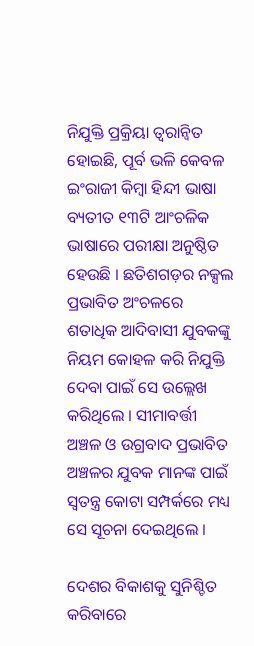ନିଯୁକ୍ତି ପ୍ରକ୍ରିୟା ତ୍ୱରାନ୍ୱିତ ହୋଇଛି, ପୂର୍ବ ଭଳି କେବଳ ଇଂରାଜୀ କିମ୍ବା ହିନ୍ଦୀ ଭାଷା ବ୍ୟତୀତ ୧୩ଟି ଆଂଚଳିକ ଭାଷାରେ ପରୀକ୍ଷା ଅନୁଷ୍ଠିତ ହେଉଛି । ଛତିଶଗଡ଼ର ନକ୍ସଲ ପ୍ରଭାବିତ ଅଂଚଳରେ ଶତାଧିକ ଆଦିବାସୀ ଯୁବକଙ୍କୁ ନିୟମ କୋହଳ କରି ନିଯୁକ୍ତି ଦେବା ପାଇଁ ସେ ଉଲ୍ଲେଖ କରିଥିଲେ । ସୀମାବର୍ତ୍ତୀ ଅଞ୍ଚଳ ଓ ଉଗ୍ରବାଦ ପ୍ରଭାବିତ ଅଞ୍ଚଳର ଯୁବକ ମାନଙ୍କ ପାଇଁ ସ୍ୱତନ୍ତ୍ର କୋଟା ସମ୍ପର୍କରେ ମଧ୍ୟ ସେ ସୂଚନା ଦେଇଥିଲେ ।

ଦେଶର ବିକାଶକୁ ସୁନିଶ୍ଚିତ କରିବାରେ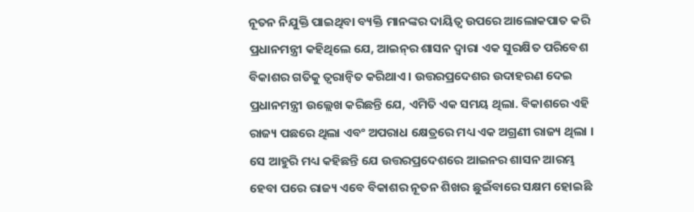ନୂତନ ନିଯୁକ୍ତି ପାଇଥିବା ବ୍ୟକ୍ତି ମାନଙ୍କର ଦାୟିତ୍ୱ ଉପରେ ଆଲୋକପାତ କରି ପ୍ରଧାନମନ୍ତ୍ରୀ କହିଥିଲେ ଯେ, ଆଇନ୍‌ର ଶାସନ ଦ୍ୱାରା ଏକ ସୁରକ୍ଷିତ ପରିବେଶ ବିକାଶର ଗତିକୁ ତ୍ୱରାନ୍ୱିତ କରିଥାଏ । ଉତ୍ତରପ୍ରଦେଶର ଉଦାହରଣ ଦେଇ ପ୍ରଧାନମନ୍ତ୍ରୀ ଉଲ୍ଲେଖ କରିଛନ୍ତି ଯେ, ଏମିତି ଏକ ସମୟ ଥିଲା. ବିକାଶରେ ଏହି ରାଜ୍ୟ ପଛରେ ଥିଲା ଏବଂ ଅପରାଧ କ୍ଷେତ୍ରରେ ମଧ୍ୟ ଏକ ଅଗ୍ରଣୀ ରାଜ୍ୟ ଥିଲା । ସେ ଆହୁରି ମଧ୍ୟ କହିଛନ୍ତି ଯେ ଉତ୍ତରପ୍ରଦେଶରେ ଆଇନର ଶାସନ ଆରମ୍ଭ ହେବା ପରେ ରାଜ୍ୟ ଏବେ ବିକାଶର ନୂତନ ଶିଖର ଛୁଇଁବାରେ ସକ୍ଷମ ହୋଇଛି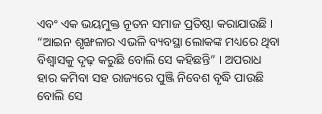ଏବଂ ଏକ ଭୟମୁକ୍ତ ନୂତନ ସମାଜ ପ୍ରତିଷ୍ଠା କରାଯାଉଛି । “ଆଇନ ଶୃଙ୍ଖଳାର ଏଭଳି ବ୍ୟବସ୍ଥା ଲୋକଙ୍କ ମଧ୍ୟରେ ଥିବା ବିଶ୍ୱାସକୁ ଦୃଢ଼ କରୁଛି ବୋଲି ସେ କହିଛନ୍ତି” । ଅପରାଧ ହାର କମିବା ସହ ରାଜ୍ୟରେ ପୁଞ୍ଜି ନିବେଶ ବୃଦ୍ଧି ପାଉଛି ବୋଲି ସେ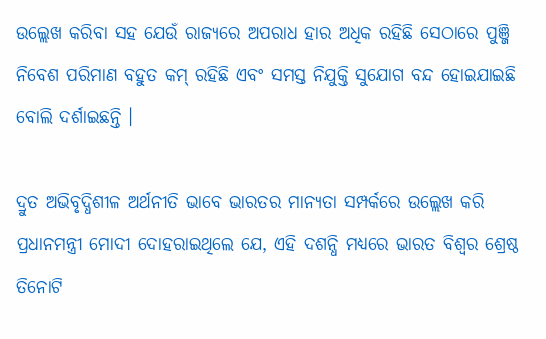ଉଲ୍ଲେଖ କରିବା ସହ ଯେଉଁ ରାଜ୍ୟରେ ଅପରାଧ ହାର ଅଧିକ ରହିଛି ସେଠାରେ ପୁଞ୍ଜି ନିବେଶ ପରିମାଣ ବହୁତ କମ୍ ରହିଛି ଏବଂ ସମସ୍ତ ନିଯୁକ୍ତି ସୁଯୋଗ ବନ୍ଦ ହୋଇଯାଇଛି ବୋଲି ଦର୍ଶାଇଛନ୍ତି ।

ଦ୍ରୁତ ଅଭିବୃଦ୍ଧିଶୀଳ ଅର୍ଥନୀତି ଭାବେ ଭାରତର ମାନ୍ୟତା ସମ୍ପର୍କରେ ଉଲ୍ଲେଖ କରି ପ୍ରଧାନମନ୍ତ୍ରୀ ମୋଦୀ ଦୋହରାଇଥିଲେ ଯେ, ଏହି ଦଶନ୍ଧି ମଧ୍ୟରେ ଭାରତ ବିଶ୍ୱର ଶ୍ରେଷ୍ଠ ତିନୋଟି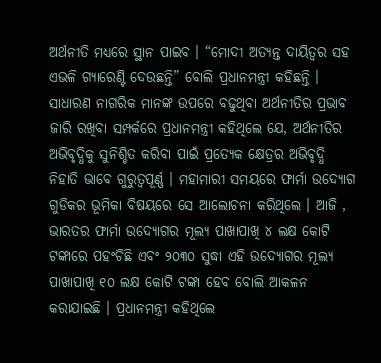ଅର୍ଥନୀତି ମଧ୍ୟରେ ସ୍ଥାନ ପାଇବ । “ମୋଦୀ ଅତ୍ୟନ୍ତ ଦାୟିତ୍ୱର ସହ ଏଭଳି ଗ୍ୟାରେଣ୍ଟି ଦେଉଛନ୍ତି” ବୋଲି ପ୍ରଧାନମନ୍ତ୍ରୀ କହିଛନ୍ତି । ସାଧାରଣ ନାଗରିକ ମାନଙ୍କ ଉପରେ ବଢୁଥିବା ଅର୍ଥନୀତିର ପ୍ରଭାବ ଜାରି ରଖିବା ସମ୍ପର୍କରେ ପ୍ରଧାନମନ୍ତ୍ରୀ କହିଥିଲେ ଯେ, ଅର୍ଥନୀତିର ଅଭିବୃଦ୍ଧିକୁ ସୁନିଶ୍ଚିତ କରିବା ପାଇଁ ପ୍ରତ୍ୟେକ କ୍ଷେତ୍ରର ଅଭିବୃଦ୍ଧି ନିହାତି ଭାବେ ଗୁରୁତ୍ୱପୂର୍ଣ୍ଣ । ମହାମାରୀ ସମୟରେ ଫାର୍ମା ଉଦ୍ୟୋଗ ଗୁଡିକର ଭୂମିକା ବିଷୟରେ ସେ ଆଲୋଚନା କରିଥିଲେ । ଆଜି , ଭାରତର ଫାର୍ମା ଉଦ୍ୟୋଗର ମୂଲ୍ୟ ପାଖାପାଖି ୪ ଲକ୍ଷ କୋଟି ଟଙ୍କାରେ ପହଂଚିଛି ଏବଂ ୨୦୩୦ ସୁଦ୍ଧା ଏହି ଉଦ୍ୟୋଗର ମୂଲ୍ୟ ପାଖାପାଖି ୧୦ ଲକ୍ଷ କୋଟି ଟଙ୍କା ହେବ ବୋଲି ଆକଳନ କରାଯାଇଛି । ପ୍ରଧାନମନ୍ତ୍ରୀ କହିଥିଲେ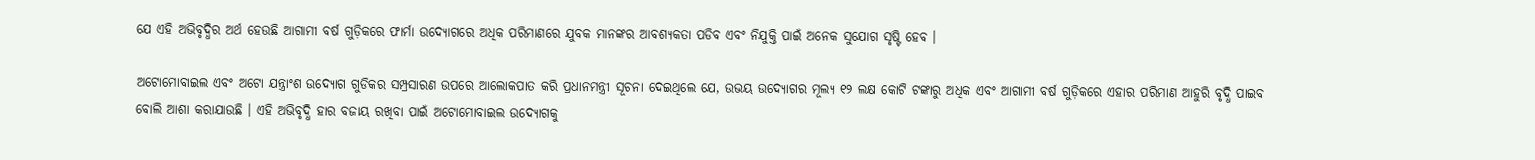ଯେ ଏହି ଅଭିବୃଦ୍ଧିର ଅର୍ଥ ହେଉଛି ଆଗାମୀ ବର୍ଷ ଗୁଡ଼ିକରେ ଫାର୍ମା ଉଦ୍ୟୋଗରେ ଅଧିକ ପରିମାଣରେ ଯୁବକ ମାନଙ୍କର ଆବଶ୍ୟକତା ପଡିବ ଏବଂ ନିଯୁକ୍ତି ପାଇଁ ଅନେକ ସୁଯୋଗ ସୃଷ୍ଟି ହେବ ।

ଅଟୋମୋବାଇଲ ଏବଂ ଅଟୋ ଯନ୍ତ୍ରାଂଶ ଉଦ୍ୟୋଗ ଗୁଡିକର ସମ୍ପ୍ରସାରଣ ଉପରେ ଆଲୋକପାତ କରି ପ୍ରଧାନମନ୍ତ୍ରୀ ସୂଚନା ଦେଇଥିଲେ ଯେ, ଉଭୟ ଉଦ୍ୟୋଗର ମୂଲ୍ୟ ୧୨ ଲକ୍ଷ କୋଟି ଟଙ୍କାରୁ ଅଧିକ ଏବଂ ଆଗାମୀ ବର୍ଷ ଗୁଡ଼ିକରେ ଏହାର ପରିମାଣ ଆହୁରି ବୃଦ୍ଧି ପାଇବ ବୋଲି ଆଶା କରାଯାଉଛି । ଏହି ଅଭିବୃଦ୍ଧି ହାର ବଜାୟ ରଖିବା ପାଇଁ ଅଟୋମୋବାଇଲ ଉଦ୍ୟୋଗକୁ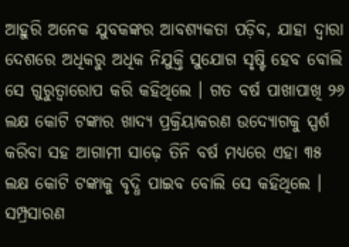ଆହୁରି ଅନେକ ଯୁବକଙ୍କର ଆବଶ୍ୟକତା ପଡ଼ିବ, ଯାହା ଦ୍ୱାରା ଦେଶରେ ଅଧିକରୁ ଅଧିକ ନିଯୁକ୍ତି ସୁଯୋଗ ସୃଷ୍ଟି ହେବ ବୋଲି ସେ ଗୁରୁତ୍ୱାରୋପ କରି କହିଥିଲେ । ଗତ ବର୍ଷ ପାଖାପାଖି ୨୬ ଲକ୍ଷ କୋଟି ଟଙ୍କାର ଖାଦ୍ୟ ପ୍ରକ୍ରିୟାକରଣ ଉଦ୍ୟୋଗକୁ ସ୍ପର୍ଶ କରିବା ସହ ଆଗାମୀ ସାଢ଼େ ତିନି ବର୍ଷ ମଧ୍ୟରେ ଏହା ୩୫ ଲକ୍ଷ କୋଟି ଟଙ୍କାକୁ ବୃଦ୍ଧି ପାଇବ ବୋଲି ସେ କହିଥିଲେ । ସମ୍ପ୍ରସାରଣ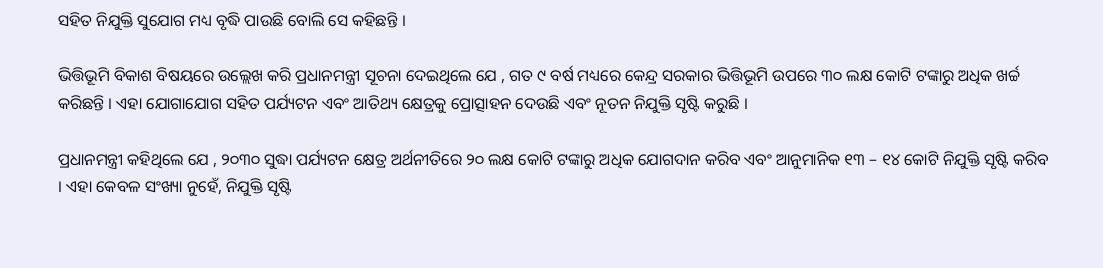ସହିତ ନିଯୁକ୍ତି ସୁଯୋଗ ମଧ୍ୟ ବୃଦ୍ଧି ପାଉଛି ବୋଲି ସେ କହିଛନ୍ତି ।

ଭିତ୍ତିଭୂମି ବିକାଶ ବିଷୟରେ ଉଲ୍ଲେଖ କରି ପ୍ରଧାନମନ୍ତ୍ରୀ ସୂଚନା ଦେଇଥିଲେ ଯେ , ଗତ ୯ ବର୍ଷ ମଧ୍ୟରେ କେନ୍ଦ୍ର ସରକାର ଭିତ୍ତିଭୂମି ଉପରେ ୩୦ ଲକ୍ଷ କୋଟି ଟଙ୍କାରୁ ଅଧିକ ଖର୍ଚ୍ଚ କରିଛନ୍ତି । ଏହା ଯୋଗାଯୋଗ ସହିତ ପର୍ଯ୍ୟଟନ ଏବଂ ଆତିଥ୍ୟ କ୍ଷେତ୍ରକୁ ପ୍ରୋତ୍ସାହନ ଦେଉଛି ଏବଂ ନୂତନ ନିଯୁକ୍ତି ସୃଷ୍ଟି କରୁଛି ।

ପ୍ରଧାନମନ୍ତ୍ରୀ କହିଥିଲେ ଯେ , ୨୦୩୦ ସୁଦ୍ଧା ପର୍ଯ୍ୟଟନ କ୍ଷେତ୍ର ଅର୍ଥନୀତିରେ ୨୦ ଲକ୍ଷ କୋଟି ଟଙ୍କାରୁ ଅଧିକ ଯୋଗଦାନ କରିବ ଏବଂ ଆନୁମାନିକ ୧୩ – ୧୪ କୋଟି ନିଯୁକ୍ତି ସୃଷ୍ଟି କରିବ । ଏହା କେବଳ ସଂଖ୍ୟା ନୁହେଁ, ନିଯୁକ୍ତି ସୃଷ୍ଟି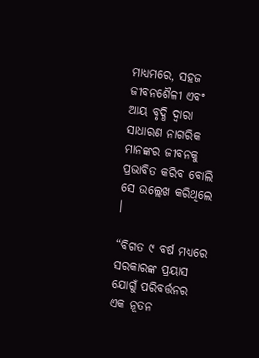ମାଧ୍ୟମରେ, ସହଜ ଜୀବନଶୈଳୀ ଏବଂ ଆୟ ବୃଦ୍ଧି ଦ୍ୱାରା ସାଧାରଣ ନାଗରିକ ମାନଙ୍କର ଜୀବନକୁ ପ୍ରଭାବିତ କରିବ ବୋଲି ସେ ଉଲ୍ଲେଖ କରିଥିଲେ ।

“ବିଗତ ୯ ବର୍ଷ ମଧ୍ୟରେ ସରକାରଙ୍କ ପ୍ରୟାସ ଯୋଗୁଁ ପରିବର୍ତ୍ତନର ଏକ ନୂତନ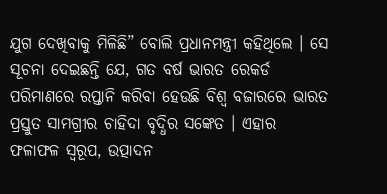ଯୁଗ ଦେଖିବାକୁ ମିଳିଛି” ବୋଲି ପ୍ରଧାନମନ୍ତ୍ରୀ କହିଥିଲେ । ସେ ସୂଚନା ଦେଇଛନ୍ତି ଯେ, ଗତ ବର୍ଷ ଭାରତ ରେକର୍ଡ ପରିମାଣରେ ରପ୍ତାନି କରିବା ହେଉଛି ବିଶ୍ୱ ବଜାରରେ ଭାରତ ପ୍ରସ୍ତୁତ ସାମଗ୍ରୀର ଚାହିଦା ବୃଦ୍ଧିର ସଙ୍କେତ । ଏହାର ଫଳାଫଳ ସ୍ୱରୂପ, ଉତ୍ପାଦନ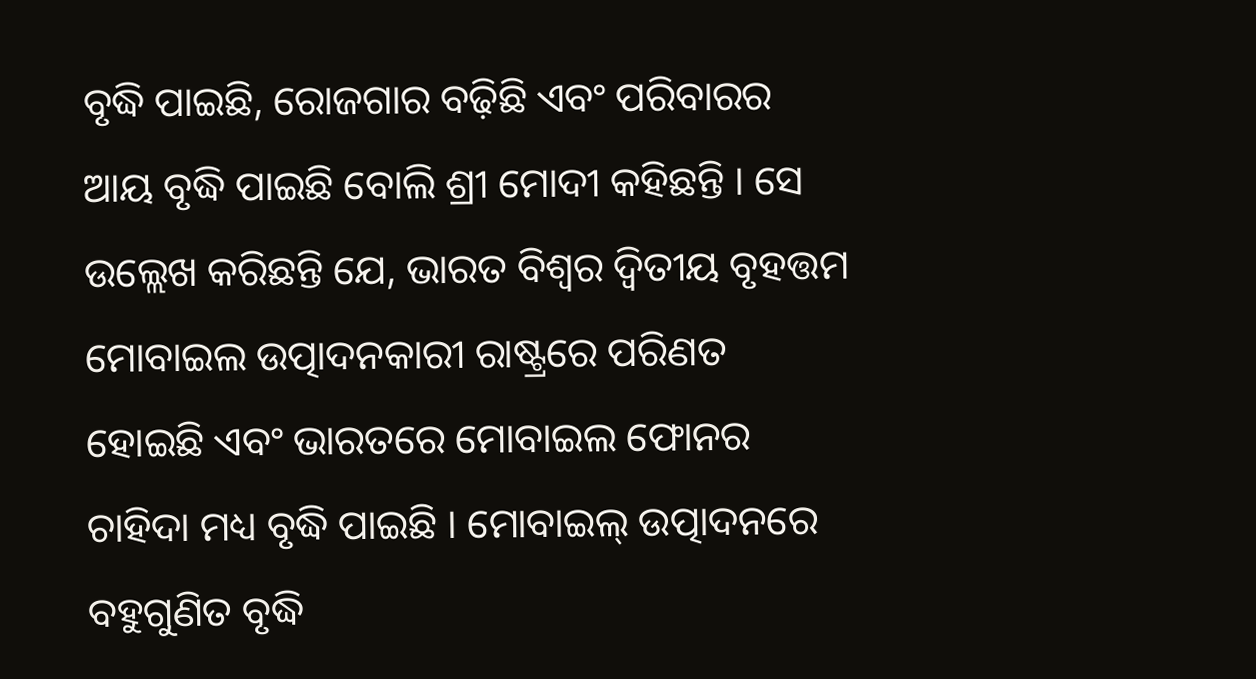ବୃଦ୍ଧି ପାଇଛି, ରୋଜଗାର ବଢ଼ିଛି ଏବଂ ପରିବାରର ଆୟ ବୃଦ୍ଧି ପାଇଛି ବୋଲି ଶ୍ରୀ ମୋଦୀ କହିଛନ୍ତି । ସେ ଉଲ୍ଲେଖ କରିଛନ୍ତି ଯେ, ଭାରତ ବିଶ୍ୱର ଦ୍ୱିତୀୟ ବୃହତ୍ତମ ମୋବାଇଲ ଉତ୍ପାଦନକାରୀ ରାଷ୍ଟ୍ରରେ ପରିଣତ ହୋଇଛି ଏବଂ ଭାରତରେ ମୋବାଇଲ ଫୋନର ଚାହିଦା ମଧ୍ୟ ବୃଦ୍ଧି ପାଇଛି । ମୋବାଇଲ୍ ଉତ୍ପାଦନରେ ବହୁଗୁଣିତ ବୃଦ୍ଧି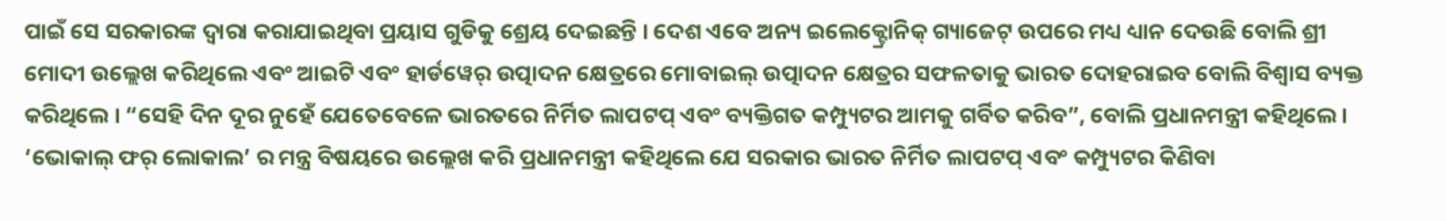ପାଇଁ ସେ ସରକାରଙ୍କ ଦ୍ୱାରା କରାଯାଇଥିବା ପ୍ରୟାସ ଗୁଡିକୁ ଶ୍ରେୟ ଦେଇଛନ୍ତି । ଦେଶ ଏବେ ଅନ୍ୟ ଇଲେକ୍ଟ୍ରୋନିକ୍ ଗ୍ୟାଜେଟ୍ ଉପରେ ମଧ୍ୟ ଧ୍ୟାନ ଦେଉଛି ବୋଲି ଶ୍ରୀ ମୋଦୀ ଉଲ୍ଲେଖ କରିଥିଲେ ଏବଂ ଆଇଟି ଏବଂ ହାର୍ଡୱେର୍ ଉତ୍ପାଦନ କ୍ଷେତ୍ରରେ ମୋବାଇଲ୍ ଉତ୍ପାଦନ କ୍ଷେତ୍ରର ସଫଳତାକୁ ଭାରତ ଦୋହରାଇବ ବୋଲି ବିଶ୍ୱାସ ବ୍ୟକ୍ତ କରିଥିଲେ । “ସେହି ଦିନ ଦୂର ନୁହେଁ ଯେତେବେଳେ ଭାରତରେ ନିର୍ମିତ ଲାପଟପ୍ ଏବଂ ବ୍ୟକ୍ତିଗତ କମ୍ପ୍ୟୁଟର ଆମକୁ ଗର୍ବିତ କରିବ”, ବୋଲି ପ୍ରଧାନମନ୍ତ୍ରୀ କହିଥିଲେ । ‘ଭୋକାଲ୍ ଫର୍ ଲୋକାଲ’ ର ମନ୍ତ୍ର ବିଷୟରେ ଉଲ୍ଲେଖ କରି ପ୍ରଧାନମନ୍ତ୍ରୀ କହିଥିଲେ ଯେ ସରକାର ଭାରତ ନିର୍ମିତ ଲାପଟପ୍ ଏବଂ କମ୍ପ୍ୟୁଟର କିଣିବା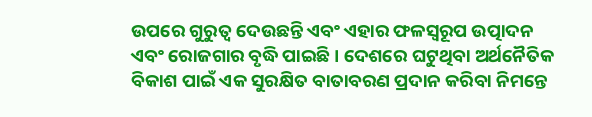ଉପରେ ଗୁରୁତ୍ୱ ଦେଉଛନ୍ତି ଏବଂ ଏହାର ଫଳସ୍ୱରୂପ ଉତ୍ପାଦନ ଏବଂ ରୋଜଗାର ବୃଦ୍ଧି ପାଇଛି । ଦେଶରେ ଘଟୁଥିବା ଅର୍ଥନୈତିକ ବିକାଶ ପାଇଁ ଏକ ସୁରକ୍ଷିତ ବାତାବରଣ ପ୍ରଦାନ କରିବା ନିମନ୍ତେ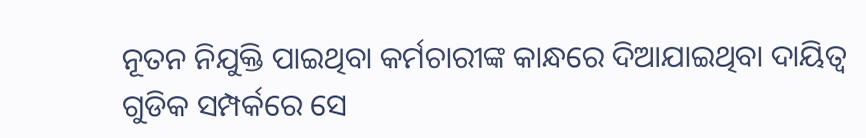ନୂତନ ନିଯୁକ୍ତି ପାଇଥିବା କର୍ମଚାରୀଙ୍କ କାନ୍ଧରେ ଦିଆଯାଇଥିବା ଦାୟିତ୍ୱ ଗୁଡିକ ସମ୍ପର୍କରେ ସେ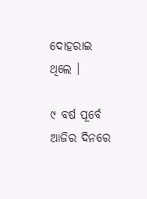ଦୋହରାଇ ଥିଲେ ।

୯ ବର୍ଷ ପୂର୍ବେ ଆଜିର ଦିନରେ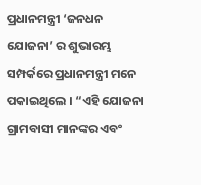ପ୍ରଧାନମନ୍ତ୍ରୀ ‘ଜନଧନ ଯୋଜନା’ ର ଶୁଭାରମ୍ଭ ସମ୍ପର୍କରେ ପ୍ରଧାନମନ୍ତ୍ରୀ ମନେ ପକାଇଥିଲେ । “ଏହି ଯୋଜନା ଗ୍ରାମବାସୀ ମାନଙ୍କର ଏବଂ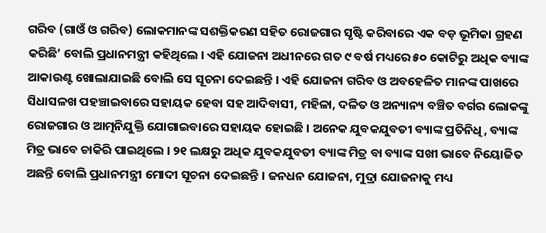ଗରିବ (ଗାଓଁ ଓ ଗରିବ) ଲୋକମାନଙ୍କ ସଶକ୍ତିକରଣ ସହିତ ରୋଜଗାର ସୃଷ୍ଟି କରିବାରେ ଏକ ବଡ଼ ଭୂମିକା ଗ୍ରହଣ କରିଛି’ ବୋଲି ପ୍ରଧାନମନ୍ତ୍ରୀ କହିଥିଲେ । ଏହି ଯୋଜନା ଅଧୀନରେ ଗତ ୯ ବର୍ଷ ମଧ୍ୟରେ ୫୦ କୋଟିରୁ ଅଧିକ ବ୍ୟାଙ୍କ ଆକାଉଣ୍ଟ ଖୋଲାଯାଇଛି ବୋଲି ସେ ସୂଚନା ଦେଇଛନ୍ତି । ଏହି ଯୋଜନା ଗରିବ ଓ ଅବହେଳିତ ମାନଙ୍କ ପାଖରେ ସିଧାସଳଖ ପହଞ୍ଚାଇବାରେ ସହାୟକ ହେବା ସହ ଆଦିବାସୀ, ମହିଳା, ଦଳିତ ଓ ଅନ୍ୟାନ୍ୟ ବଞ୍ଚିତ ବର୍ଗର ଲୋକଙ୍କୁ ରୋଜଗାର ଓ ଆତ୍ମନିଯୁକ୍ତି ଯୋଗାଇବାରେ ସହାୟକ ହୋଇଛି । ଅନେକ ଯୁବକଯୁବତୀ ବ୍ୟାଙ୍କ ପ୍ରତିନିଧି, ବ୍ୟାଙ୍କ ମିତ୍ର ଭାବେ ଚାକିରି ପାଇଥିଲେ । ୨୧ ଲକ୍ଷରୁ ଅଧିକ ଯୁବକଯୁବତୀ ବ୍ୟାଙ୍କ ମିତ୍ର ବା ବ୍ୟାଙ୍କ ସଖୀ ଭାବେ ନିୟୋଜିତ ଅଛନ୍ତି ବୋଲି ପ୍ରଧାନମନ୍ତ୍ରୀ ମୋଦୀ ସୂଚନା ଦେଇଛନ୍ତି । ଜନଧନ ଯୋଜନା, ମୁଦ୍ରା ଯୋଜନାକୁ ମଧ୍ୟ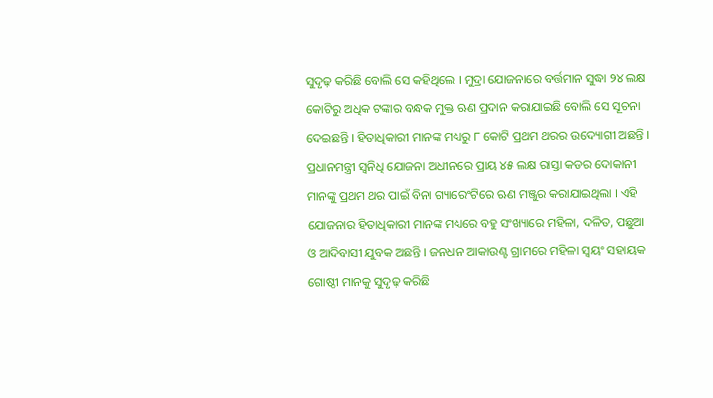ସୁଦୃଢ଼ କରିଛି ବୋଲି ସେ କହିଥିଲେ । ମୁଦ୍ରା ଯୋଜନାରେ ବର୍ତ୍ତମାନ ସୁଦ୍ଧା ୨୪ ଲକ୍ଷ କୋଟିରୁ ଅଧିକ ଟଙ୍କାର ବନ୍ଧକ ମୁକ୍ତ ଋଣ ପ୍ରଦାନ କରାଯାଇଛି ବୋଲି ସେ ସୂଚନା ଦେଇଛନ୍ତି । ହିତାଧିକାରୀ ମାନଙ୍କ ମଧ୍ୟରୁ ୮ କୋଟି ପ୍ରଥମ ଥରର ଉଦ୍ୟୋଗୀ ଅଛନ୍ତି । ପ୍ରଧାନମନ୍ତ୍ରୀ ସ୍ୱନିଧି ଯୋଜନା ଅଧୀନରେ ପ୍ରାୟ ୪୫ ଲକ୍ଷ ରାସ୍ତା କଡର ଦୋକାନୀ ମାନଙ୍କୁ ପ୍ରଥମ ଥର ପାଇଁ ବିନା ଗ୍ୟାରେଂଟିରେ ଋଣ ମଞ୍ଜୁର କରାଯାଇଥିଲା । ଏହି ଯୋଜନାର ହିତାଧିକାରୀ ମାନଙ୍କ ମଧ୍ୟରେ ବହୁ ସଂଖ୍ୟାରେ ମହିଳା, ଦଳିତ, ପଛୁଆ ଓ ଆଦିବାସୀ ଯୁବକ ଅଛନ୍ତି । ଜନଧନ ଆକାଉଣ୍ଟ ଗ୍ରାମରେ ମହିଳା ସ୍ୱୟଂ ସହାୟକ ଗୋଷ୍ଠୀ ମାନକୁ ସୁଦୃଢ଼ କରିଛି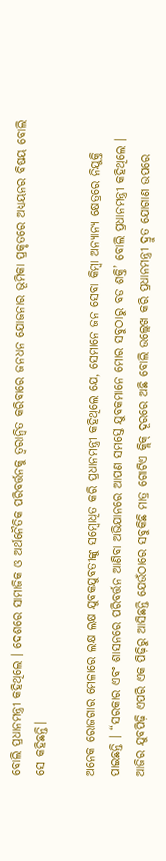ବୋଲି ପ୍ରଧାନମନ୍ତ୍ରୀ କହିଥିଲେ । ଦେଶରେ ସାମାଜିକ ଓ ଅର୍ଥନୈତିକ ପରିବର୍ତ୍ତନକୁ ତ୍ୱରାନ୍ୱିତ କରିବାରେ ଜନଧନ ଯୋଜନାର ଭୂମିକା ପ୍ରକୃତରେ ଅଧ୍ୟୟନର ବିଷୟ ବୋଲି ସେ କହିଛନ୍ତି।

ଅନେକ ରୋଜଗାର ମେଳାରେ ଲକ୍ଷ ଲକ୍ଷ ଯୁବକଯୁବତୀଙ୍କୁ ସମ୍ବୋଧିତ କରି ପ୍ରଧାନମନ୍ତ୍ରୀ କହିଥିଲେ ଯେ, ସେମାନେ ଜନ ସେବା କିମ୍ବା ଅନ୍ୟାନ୍ୟ କ୍ଷେତ୍ରରେ ନିଯୁକ୍ତି ପାଇଛନ୍ତି । “ସରକାର ଏବଂ ଶାସନରେ ପରିବର୍ତ୍ତନ ଆଣିବା ଅଭିଯାନରେ ଆପଣ ସମସ୍ତେ ଯୁବକମାନେ ମୋର ସବୁଠାରୁ ବଡ ଶକ୍ତି’ ବୋଲି ପ୍ରଧାନମନ୍ତ୍ରୀ କହିଥିଲେ । ଆଜିର ଯୁବପିଢ଼ି ଏପରି ଏକ ପିଢ଼ିରୁ ଆସିଛନ୍ତି ଯେଉଁଠାରେ ସବୁକିଛି ମାତ୍ର ଗୋଟିଏ କ୍ଲିକ୍ ଦୂରରେ ଅଛି ବୋଲି ଉଲ୍ଲେଖ କରି ପ୍ରଧାନମନ୍ତ୍ରୀ ଦ୍ରୁତ ଯୋଗାଣ ଉପରେ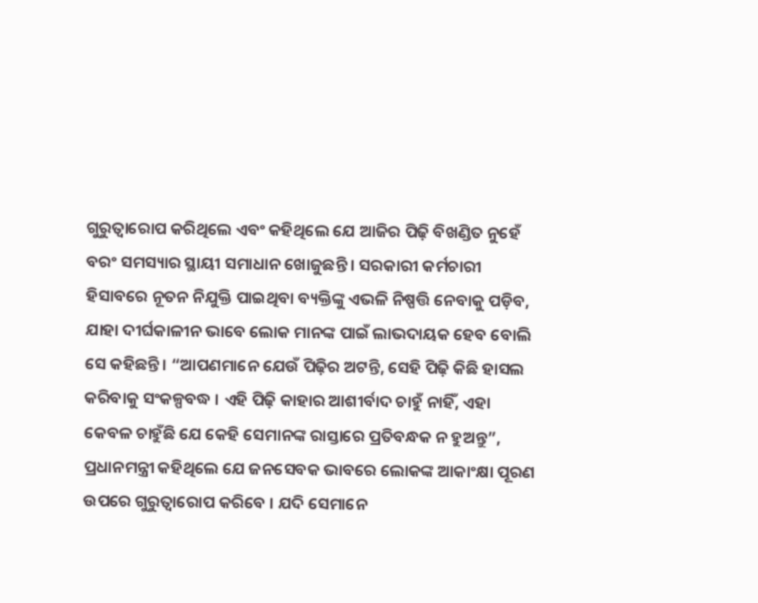ଗୁରୁତ୍ୱାରୋପ କରିଥିଲେ ଏବଂ କହିଥିଲେ ଯେ ଆଜିର ପିଢ଼ି ବିଖଣ୍ଡିତ ନୁହେଁ ବରଂ ସମସ୍ୟାର ସ୍ଥାୟୀ ସମାଧାନ ଖୋଜୁଛନ୍ତି । ସରକାରୀ କର୍ମଚାରୀ ହିସାବରେ ନୂତନ ନିଯୁକ୍ତି ପାଇଥିବା ବ୍ୟକ୍ତିଙ୍କୁ ଏଭଳି ନିଷ୍ପତ୍ତି ନେବାକୁ ପଡ଼ିବ, ଯାହା ଦୀର୍ଘକାଳୀନ ଭାବେ ଲୋକ ମାନଙ୍କ ପାଇଁ ଲାଭଦାୟକ ହେବ ବୋଲି ସେ କହିଛନ୍ତି । “ଆପଣମାନେ ଯେଉଁ ପିଢ଼ିର ଅଟନ୍ତି, ସେହି ପିଢ଼ି କିଛି ହାସଲ କରିବାକୁ ସଂକଳ୍ପବଦ୍ଧ । ଏହି ପିଢ଼ି କାହାର ଆଶୀର୍ବାଦ ଚାହୁଁ ନାହିଁ, ଏହା କେବଳ ଚାହୁଁଛି ଯେ କେହି ସେମାନଙ୍କ ରାସ୍ତାରେ ପ୍ରତିବନ୍ଧକ ନ ହୁଅନ୍ତୁ”, ପ୍ରଧାନମନ୍ତ୍ରୀ କହିଥିଲେ ଯେ ଜନସେବକ ଭାବରେ ଲୋକଙ୍କ ଆକାଂକ୍ଷା ପୂରଣ ଉପରେ ଗୁରୁତ୍ୱାରୋପ କରିବେ । ଯଦି ସେମାନେ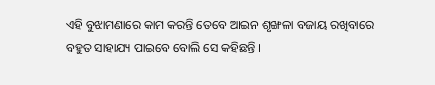ଏହି ବୁଝାମଣାରେ କାମ କରନ୍ତି ତେବେ ଆଇନ ଶୃଙ୍ଖଳା ବଜାୟ ରଖିବାରେ ବହୁତ ସାହାଯ୍ୟ ପାଇବେ ବୋଲି ସେ କହିଛନ୍ତି ।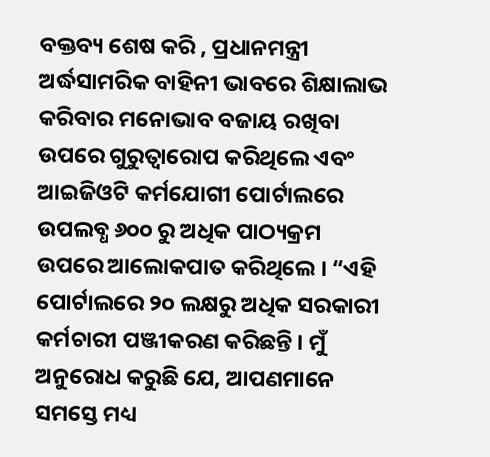ବକ୍ତବ୍ୟ ଶେଷ କରି , ପ୍ରଧାନମନ୍ତ୍ରୀ ଅର୍ଦ୍ଧସାମରିକ ବାହିନୀ ଭାବରେ ଶିକ୍ଷାଲାଭ କରିବାର ମନୋଭାବ ବଜାୟ ରଖିବା ଉପରେ ଗୁରୁତ୍ୱାରୋପ କରିଥିଲେ ଏବଂ ଆଇଜିଓଟି କର୍ମଯୋଗୀ ପୋର୍ଟାଲରେ ଉପଲବ୍ଧ ୬୦୦ ରୁ ଅଧିକ ପାଠ୍ୟକ୍ରମ ଉପରେ ଆଲୋକପାତ କରିଥିଲେ । “ଏହି ପୋର୍ଟାଲରେ ୨୦ ଲକ୍ଷରୁ ଅଧିକ ସରକାରୀ କର୍ମଚାରୀ ପଞ୍ଜୀକରଣ କରିଛନ୍ତି । ମୁଁ ଅନୁରୋଧ କରୁଛି ଯେ, ଆପଣମାନେ ସମସ୍ତେ ମଧ୍ୟ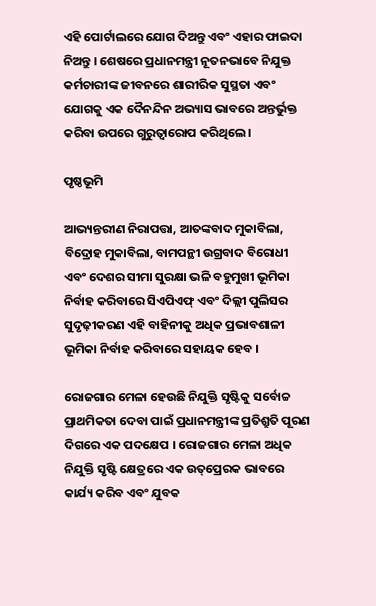ଏହି ପୋର୍ଟାଲରେ ଯୋଗ ଦିଅନ୍ତୁ ଏବଂ ଏହାର ଫାଇଦା ନିଅନ୍ତୁ । ଶେଷରେ ପ୍ରଧାନମନ୍ତ୍ରୀ ନୂତନଭାବେ ନିଯୁକ୍ତ କର୍ମଚାରୀଙ୍କ ଜୀବନରେ ଶାରୀରିକ ସୁସ୍ଥତା ଏବଂ ଯୋଗକୁ ଏକ ଦୈନନ୍ଦିନ ଅଭ୍ୟାସ ଭାବରେ ଅନ୍ତର୍ଭୁକ୍ତ କରିବା ଉପରେ ଗୁରୁତ୍ୱାରୋପ କରିଥିଲେ ।

ପୃଷ୍ଠଭୂମି

ଆଭ୍ୟନ୍ତରୀଣ ନିରାପତ୍ତା, ଆତଙ୍କବାଦ ମୁକାବିଲା, ବିଦ୍ରୋହ ମୁକାବିଲା, ବାମପନ୍ଥୀ ଉଗ୍ରବାଦ ବିରୋଧୀ ଏବଂ ଦେଶର ସୀମା ସୁରକ୍ଷା ଭଳି ବହୁମୁଖୀ ଭୂମିକା ନିର୍ବାହ କରିବାରେ ସିଏପିଏଫ୍ ଏବଂ ଦିଲ୍ଲୀ ପୁଲିସର ସୁଦୃଢ଼ୀକରଣ ଏହି ବାହିନୀକୁ ଅଧିକ ପ୍ରଭାବଶାଳୀ ଭୂମିକା ନିର୍ବାହ କରିବାରେ ସହାୟକ ହେବ ।

ରୋଜଗାର ମେଳା ହେଉଛି ନିଯୁକ୍ତି ସୃଷ୍ଟିକୁ ସର୍ବୋଚ୍ଚ ପ୍ରାଥମିକତା ଦେବା ପାଇଁ ପ୍ରଧାନମନ୍ତ୍ରୀଙ୍କ ପ୍ରତିଶ୍ରୁତି ପୂରଣ ଦିଗରେ ଏକ ପଦକ୍ଷେପ । ରୋଜଗାର ମେଳା ଅଧିକ ନିଯୁକ୍ତି ସୃଷ୍ଟି କ୍ଷେତ୍ରରେ ଏକ ଉତ୍‌ପ୍ରେରକ ଭାବରେ କାର୍ଯ୍ୟ କରିବ ଏବଂ ଯୁବକ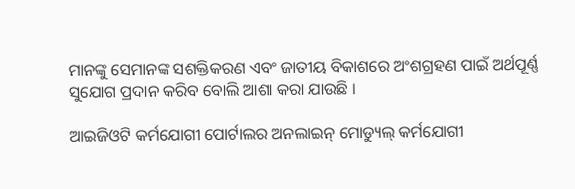ମାନଙ୍କୁ ସେମାନଙ୍କ ସଶକ୍ତିକରଣ ଏବଂ ଜାତୀୟ ବିକାଶରେ ଅଂଶଗ୍ରହଣ ପାଇଁ ଅର୍ଥପୂର୍ଣ୍ଣ ସୁଯୋଗ ପ୍ରଦାନ କରିବ ବୋଲି ଆଶା କରା ଯାଉଛି ।

ଆଇଜିଓଟି କର୍ମଯୋଗୀ ପୋର୍ଟାଲର ଅନଲାଇନ୍ ମୋଡ୍ୟୁଲ୍ କର୍ମଯୋଗୀ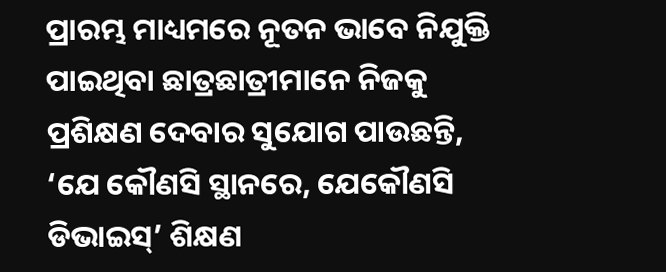ପ୍ରାରମ୍ଭ ମାଧ୍ୟମରେ ନୂତନ ଭାବେ ନିଯୁକ୍ତି ପାଇଥିବା ଛାତ୍ରଛାତ୍ରୀମାନେ ନିଜକୁ ପ୍ରଶିକ୍ଷଣ ଦେବାର ସୁଯୋଗ ପାଉଛନ୍ତି, ‘ଯେ କୌଣସି ସ୍ଥାନରେ, ଯେକୌଣସି ଡିଭାଇସ୍‌’ ଶିକ୍ଷଣ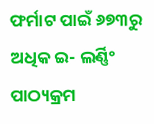ଫର୍ମାଟ ପାଇଁ ୬୭୩ରୁ ଅଧିକ ଇ- ଲର୍ଣ୍ଣିଂ ପାଠ୍ୟକ୍ରମ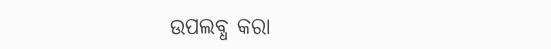ଉପଲବ୍ଧ କରା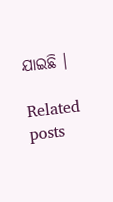ଯାଇଛି ।

Related posts